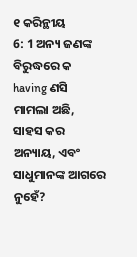୧ କରିନ୍ଥୀୟ
6: 1 ଅନ୍ୟ ଜଣଙ୍କ ବିରୁଦ୍ଧରେ କ having ଣସି ମାମଲା ଅଛି, ସାହସ କର
ଅନ୍ୟାୟ, ଏବଂ ସାଧୁମାନଙ୍କ ଆଗରେ ନୁହେଁ?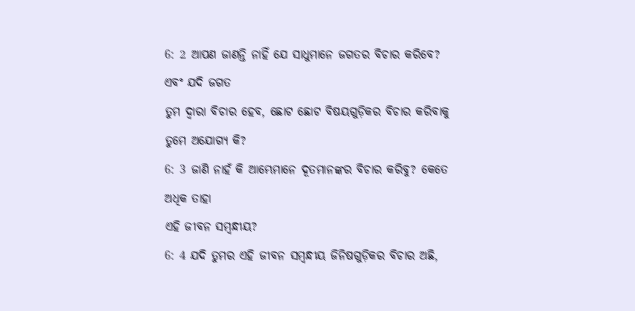6: 2 ଆପଣ ଜାଣନ୍ତି ନାହିଁ ଯେ ସାଧୁମାନେ ଜଗତର ବିଚାର କରିବେ? ଏବଂ ଯଦି ଜଗତ
ତୁମ ଦ୍ୱାରା ବିଚାର ହେବ, ଛୋଟ ଛୋଟ ବିଷୟଗୁଡ଼ିକର ବିଚାର କରିବାକୁ ତୁମେ ଅଯୋଗ୍ୟ କି?
6: 3 ଜାଣି ନାହଁ କି ଆମ୍ଭେମାନେ ଦୂତମାନଙ୍କର ବିଚାର କରିବୁ? କେତେ ଅଧିକ ତାହା
ଏହି ଜୀବନ ସମ୍ବନ୍ଧୀୟ?
6: 4 ଯଦି ତୁମର ଏହି ଜୀବନ ସମ୍ବନ୍ଧୀୟ ଜିନିଷଗୁଡ଼ିକର ବିଚାର ଅଛି,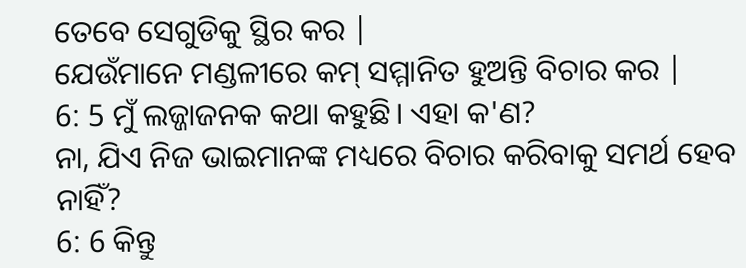ତେବେ ସେଗୁଡିକୁ ସ୍ଥିର କର |
ଯେଉଁମାନେ ମଣ୍ଡଳୀରେ କମ୍ ସମ୍ମାନିତ ହୁଅନ୍ତି ବିଚାର କର |
6: 5 ମୁଁ ଲଜ୍ଜାଜନକ କଥା କହୁଛି। ଏହା କ'ଣ?
ନା, ଯିଏ ନିଜ ଭାଇମାନଙ୍କ ମଧ୍ୟରେ ବିଚାର କରିବାକୁ ସମର୍ଥ ହେବ ନାହିଁ?
6: 6 କିନ୍ତୁ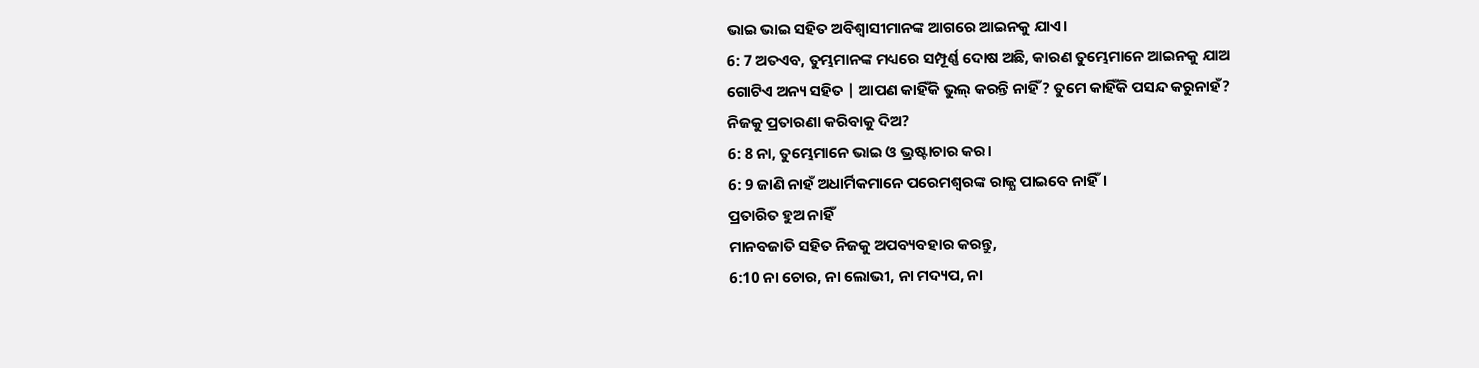ଭାଇ ଭାଇ ସହିତ ଅବିଶ୍ୱାସୀମାନଙ୍କ ଆଗରେ ଆଇନକୁ ଯାଏ।
6: 7 ଅତଏବ, ତୁମ୍ଭମାନଙ୍କ ମଧ୍ୟରେ ସମ୍ପୂର୍ଣ୍ଣ ଦୋଷ ଅଛି, କାରଣ ତୁମ୍ଭେମାନେ ଆଇନକୁ ଯାଅ
ଗୋଟିଏ ଅନ୍ୟ ସହିତ | ଆପଣ କାହିଁକି ଭୁଲ୍ କରନ୍ତି ନାହିଁ? ତୁମେ କାହିଁକି ପସନ୍ଦ କରୁନାହଁ?
ନିଜକୁ ପ୍ରତାରଣା କରିବାକୁ ଦିଅ?
6: 8 ନା, ତୁମ୍ଭେମାନେ ଭାଇ ଓ ଭ୍ରଷ୍ଟାଚାର କର।
6: 9 ଜାଣି ନାହଁ ଅଧାର୍ମିକମାନେ ପରେମଶ୍ବରଙ୍କ ରାଜ୍ଯ ପାଇବେ ନାହିଁ।
ପ୍ରତାରିତ ହୁଅ ନାହିଁ
ମାନବଜାତି ସହିତ ନିଜକୁ ଅପବ୍ୟବହାର କରନ୍ତୁ,
6:10 ନା ଚୋର, ନା ଲୋଭୀ, ନା ମଦ୍ୟପ, ନା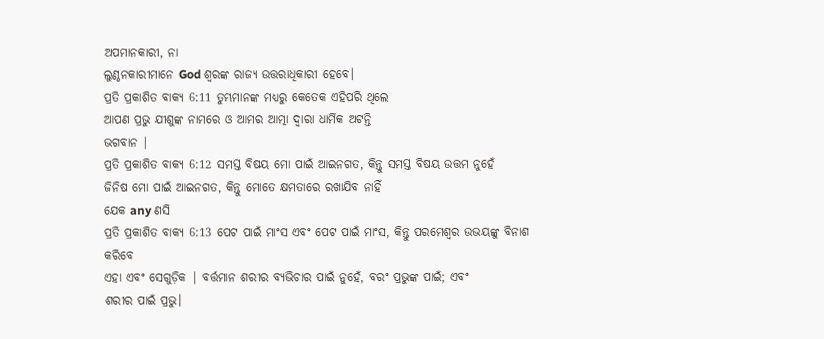ଅପମାନକାରୀ, ନା
ଲୁଣ୍ଠନକାରୀମାନେ God ଶ୍ବରଙ୍କ ରାଜ୍ୟ ଉତ୍ତରାଧିକାରୀ ହେବେ।
ପ୍ରତି ପ୍ରକାଶିତ ବାକ୍ୟ 6:11 ତୁମ୍ଭମାନଙ୍କ ମଧ୍ୟରୁ କେତେକ ଏହିପରି ଥିଲେ
ଆପଣ ପ୍ରଭୁ ଯୀଶୁଙ୍କ ନାମରେ ଓ ଆମର ଆତ୍ମା ଦ୍ୱାରା ଧାର୍ମିକ ଅଟନ୍ତି
ଭଗବାନ |
ପ୍ରତି ପ୍ରକାଶିତ ବାକ୍ୟ 6:12 ସମସ୍ତ ବିଷୟ ମୋ ପାଇଁ ଆଇନଗତ, କିନ୍ତୁ ସମସ୍ତ ବିଷୟ ଉତ୍ତମ ନୁହେଁ
ଜିନିଷ ମୋ ପାଇଁ ଆଇନଗତ, କିନ୍ତୁ ମୋତେ କ୍ଷମତାରେ ରଖାଯିବ ନାହିଁ
ଯେକ any ଣସି
ପ୍ରତି ପ୍ରକାଶିତ ବାକ୍ୟ 6:13 ପେଟ ପାଇଁ ମାଂସ ଏବଂ ପେଟ ପାଇଁ ମାଂସ, କିନ୍ତୁ ପରମେଶ୍ୱର ଉଭୟଙ୍କୁ ବିନାଶ କରିବେ
ଏହା ଏବଂ ସେଗୁଡ଼ିକ | ବର୍ତ୍ତମାନ ଶରୀର ବ୍ୟଭିଚାର ପାଇଁ ନୁହେଁ, ବରଂ ପ୍ରଭୁଙ୍କ ପାଇଁ; ଏବଂ
ଶରୀର ପାଇଁ ପ୍ରଭୁ।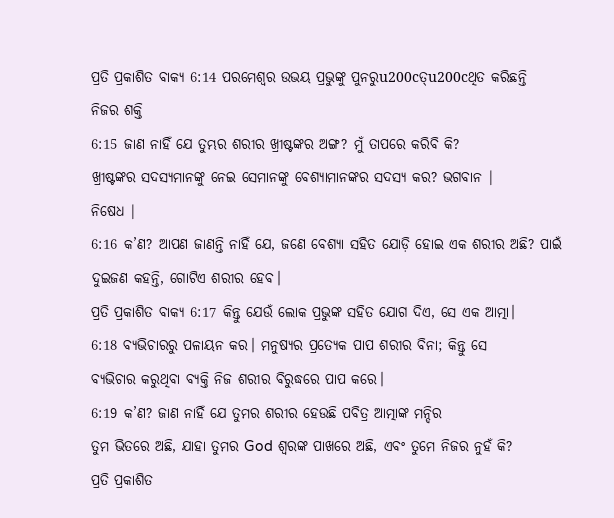ପ୍ରତି ପ୍ରକାଶିତ ବାକ୍ୟ 6:14 ପରମେଶ୍ବର ଉଭୟ ପ୍ରଭୁଙ୍କୁ ପୁନରୁu200cତ୍u200cଥିତ କରିଛନ୍ତି
ନିଜର ଶକ୍ତି
6:15 ଜାଣ ନାହିଁ ଯେ ତୁମ୍ଭର ଶରୀର ଖ୍ରୀଷ୍ଟଙ୍କର ଅଙ୍ଗ? ମୁଁ ତାପରେ କରିବି କି?
ଖ୍ରୀଷ୍ଟଙ୍କର ସଦସ୍ୟମାନଙ୍କୁ ନେଇ ସେମାନଙ୍କୁ ବେଶ୍ୟାମାନଙ୍କର ସଦସ୍ୟ କର? ଭଗବାନ |
ନିଷେଧ |
6:16 କ’ଣ? ଆପଣ ଜାଣନ୍ତି ନାହିଁ ଯେ, ଜଣେ ବେଶ୍ୟା ସହିତ ଯୋଡ଼ି ହୋଇ ଏକ ଶରୀର ଅଛି? ପାଇଁ
ଦୁଇଜଣ କହନ୍ତି, ଗୋଟିଏ ଶରୀର ହେବ।
ପ୍ରତି ପ୍ରକାଶିତ ବାକ୍ୟ 6:17 କିନ୍ତୁ ଯେଉଁ ଲୋକ ପ୍ରଭୁଙ୍କ ସହିତ ଯୋଗ ଦିଏ, ସେ ଏକ ଆତ୍ମା।
6:18 ବ୍ୟଭିଚାରରୁ ପଳାୟନ କର। ମନୁଷ୍ୟର ପ୍ରତ୍ୟେକ ପାପ ଶରୀର ବିନା; କିନ୍ତୁ ସେ
ବ୍ୟଭିଚାର କରୁଥିବା ବ୍ୟକ୍ତି ନିଜ ଶରୀର ବିରୁଦ୍ଧରେ ପାପ କରେ।
6:19 କ’ଣ? ଜାଣ ନାହିଁ ଯେ ତୁମର ଶରୀର ହେଉଛି ପବିତ୍ର ଆତ୍ମାଙ୍କ ମନ୍ଦିର
ତୁମ ଭିତରେ ଅଛି, ଯାହା ତୁମର God ଶ୍ବରଙ୍କ ପାଖରେ ଅଛି, ଏବଂ ତୁମେ ନିଜର ନୁହଁ କି?
ପ୍ରତି ପ୍ରକାଶିତ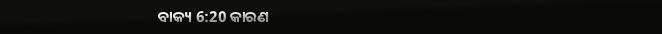ବାକ୍ୟ 6:20 କାରଣ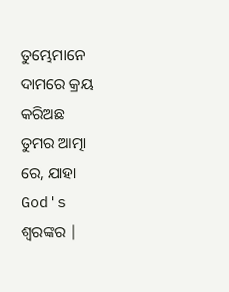ତୁମ୍ଭେମାନେ ଦାମରେ କ୍ରୟ କରିଅଛ
ତୁମର ଆତ୍ମା ରେ, ଯାହା God's ଶ୍ବରଙ୍କର |